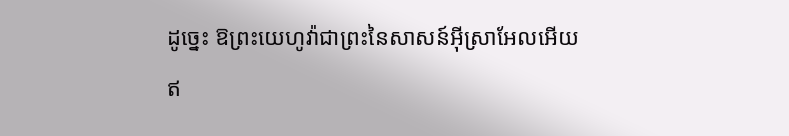ដូច្នេះ ឱព្រះយេហូវ៉ាជាព្រះនៃសាសន៍អ៊ីស្រាអែលអើយ ឥ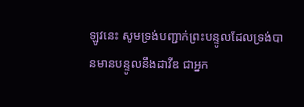ឡូវនេះ សូមទ្រង់បញ្ជាក់ព្រះបន្ទូលដែលទ្រង់បានមានបន្ទូលនឹងដាវីឌ ជាអ្នក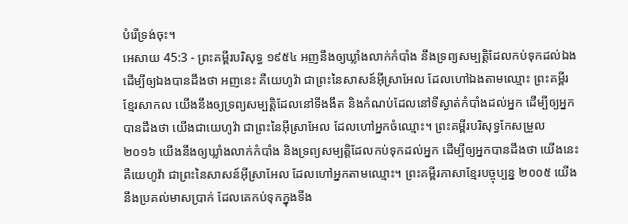បំរើទ្រង់ចុះ។
អេសាយ 45:3 - ព្រះគម្ពីរបរិសុទ្ធ ១៩៥៤ អញនឹងឲ្យឃ្លាំងលាក់កំបាំង នឹងទ្រព្យសម្បត្តិដែលកប់ទុកដល់ឯង ដើម្បីឲ្យឯងបានដឹងថា អញនេះ គឺយេហូវ៉ា ជាព្រះនៃសាសន៍អ៊ីស្រាអែល ដែលហៅឯងតាមឈ្មោះ ព្រះគម្ពីរខ្មែរសាកល យើងនឹងឲ្យទ្រព្យសម្បត្តិដែលនៅទីងងឹត និងកំណប់ដែលនៅទីស្ងាត់កំបាំងដល់អ្នក ដើម្បីឲ្យអ្នកបានដឹងថា យើងជាយេហូវ៉ា ជាព្រះនៃអ៊ីស្រាអែល ដែលហៅអ្នកចំឈ្មោះ។ ព្រះគម្ពីរបរិសុទ្ធកែសម្រួល ២០១៦ យើងនឹងឲ្យឃ្លាំងលាក់កំបាំង និងទ្រព្យសម្បត្តិដែលកប់ទុកដល់អ្នក ដើម្បីឲ្យអ្នកបានដឹងថា យើងនេះ គឺយេហូវ៉ា ជាព្រះនៃសាសន៍អ៊ីស្រាអែល ដែលហៅអ្នកតាមឈ្មោះ។ ព្រះគម្ពីរភាសាខ្មែរបច្ចុប្បន្ន ២០០៥ យើងនឹងប្រគល់មាសប្រាក់ ដែលគេកប់ទុកក្នុងទីង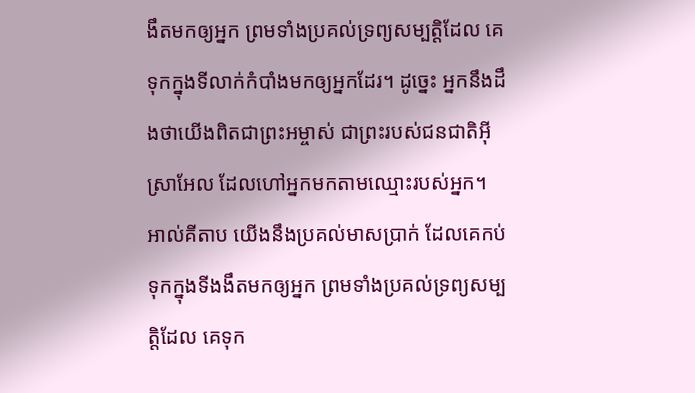ងឹតមកឲ្យអ្នក ព្រមទាំងប្រគល់ទ្រព្យសម្បត្តិដែល គេទុកក្នុងទីលាក់កំបាំងមកឲ្យអ្នកដែរ។ ដូច្នេះ អ្នកនឹងដឹងថាយើងពិតជាព្រះអម្ចាស់ ជាព្រះរបស់ជនជាតិអ៊ីស្រាអែល ដែលហៅអ្នកមកតាមឈ្មោះរបស់អ្នក។ អាល់គីតាប យើងនឹងប្រគល់មាសប្រាក់ ដែលគេកប់ទុកក្នុងទីងងឹតមកឲ្យអ្នក ព្រមទាំងប្រគល់ទ្រព្យសម្បត្តិដែល គេទុក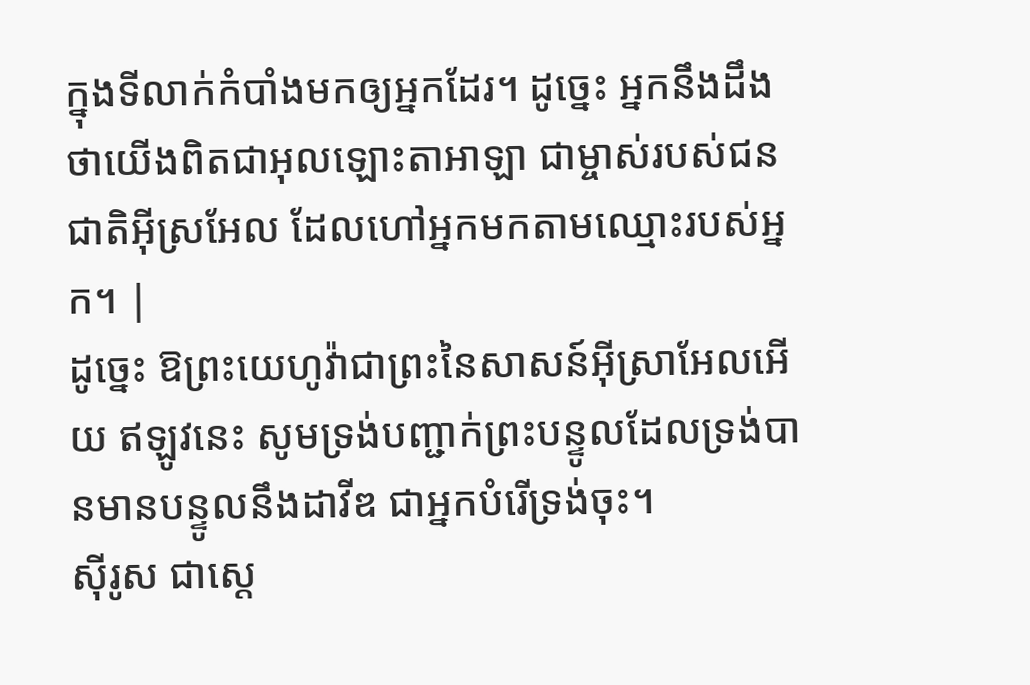ក្នុងទីលាក់កំបាំងមកឲ្យអ្នកដែរ។ ដូច្នេះ អ្នកនឹងដឹងថាយើងពិតជាអុលឡោះតាអាឡា ជាម្ចាស់របស់ជនជាតិអ៊ីស្រអែល ដែលហៅអ្នកមកតាមឈ្មោះរបស់អ្នក។ |
ដូច្នេះ ឱព្រះយេហូវ៉ាជាព្រះនៃសាសន៍អ៊ីស្រាអែលអើយ ឥឡូវនេះ សូមទ្រង់បញ្ជាក់ព្រះបន្ទូលដែលទ្រង់បានមានបន្ទូលនឹងដាវីឌ ជាអ្នកបំរើទ្រង់ចុះ។
ស៊ីរូស ជាស្តេ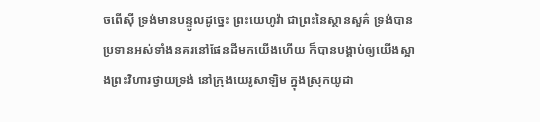ចពើស៊ី ទ្រង់មានបន្ទូលដូច្នេះ ព្រះយេហូវ៉ា ជាព្រះនៃស្ថានសួគ៌ ទ្រង់បានប្រទានអស់ទាំងនគរនៅផែនដីមកយើងហើយ ក៏បានបង្គាប់ឲ្យយើងស្អាងព្រះវិហារថ្វាយទ្រង់ នៅក្រុងយេរូសាឡិម ក្នុងស្រុកយូដា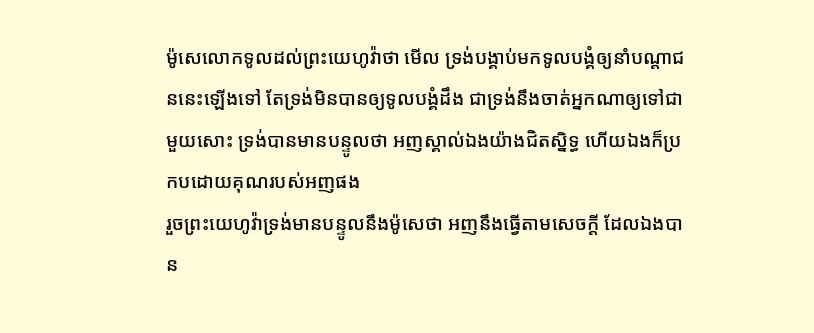ម៉ូសេលោកទូលដល់ព្រះយេហូវ៉ាថា មើល ទ្រង់បង្គាប់មកទូលបង្គំឲ្យនាំបណ្តាជននេះឡើងទៅ តែទ្រង់មិនបានឲ្យទូលបង្គំដឹង ជាទ្រង់នឹងចាត់អ្នកណាឲ្យទៅជាមួយសោះ ទ្រង់បានមានបន្ទូលថា អញស្គាល់ឯងយ៉ាងជិតស្និទ្ធ ហើយឯងក៏ប្រកបដោយគុណរបស់អញផង
រួចព្រះយេហូវ៉ាទ្រង់មានបន្ទូលនឹងម៉ូសេថា អញនឹងធ្វើតាមសេចក្ដី ដែលឯងបាន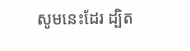សូមនេះដែរ ដ្បិត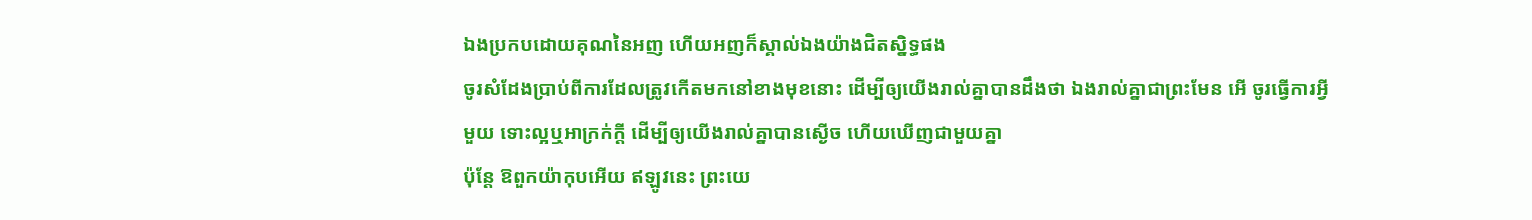ឯងប្រកបដោយគុណនៃអញ ហើយអញក៏ស្គាល់ឯងយ៉ាងជិតស្និទ្ធផង
ចូរសំដែងប្រាប់ពីការដែលត្រូវកើតមកនៅខាងមុខនោះ ដើម្បីឲ្យយើងរាល់គ្នាបានដឹងថា ឯងរាល់គ្នាជាព្រះមែន អើ ចូរធ្វើការអ្វីមួយ ទោះល្អឬអាក្រក់ក្តី ដើម្បីឲ្យយើងរាល់គ្នាបានស្ងើច ហើយឃើញជាមួយគ្នា
ប៉ុន្តែ ឱពួកយ៉ាកុបអើយ ឥឡូវនេះ ព្រះយេ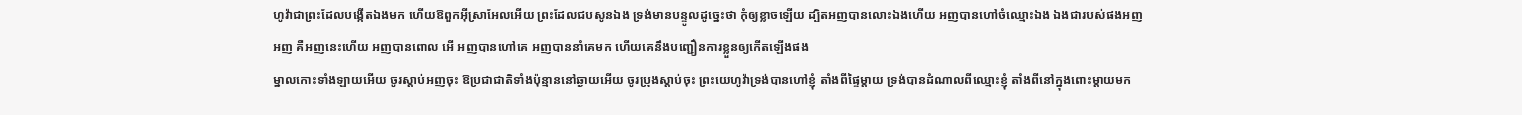ហូវ៉ាជាព្រះដែលបង្កើតឯងមក ហើយឱពួកអ៊ីស្រាអែលអើយ ព្រះដែលជបសូនឯង ទ្រង់មានបន្ទូលដូច្នេះថា កុំឲ្យខ្លាចឡើយ ដ្បិតអញបានលោះឯងហើយ អញបានហៅចំឈ្មោះឯង ឯងជារបស់ផងអញ
អញ គឺអញនេះហើយ អញបានពោល អើ អញបានហៅគេ អញបាននាំគេមក ហើយគេនឹងបញ្ជឿនការខ្លួនឲ្យកើតឡើងផង
ម្នាលកោះទាំងឡាយអើយ ចូរស្តាប់អញចុះ ឱប្រជាជាតិទាំងប៉ុន្មាននៅឆ្ងាយអើយ ចូរប្រុងស្តាប់ចុះ ព្រះយេហូវ៉ាទ្រង់បានហៅខ្ញុំ តាំងពីផ្ទៃម្តាយ ទ្រង់បានដំណាលពីឈ្មោះខ្ញុំ តាំងពីនៅក្នុងពោះម្តាយមក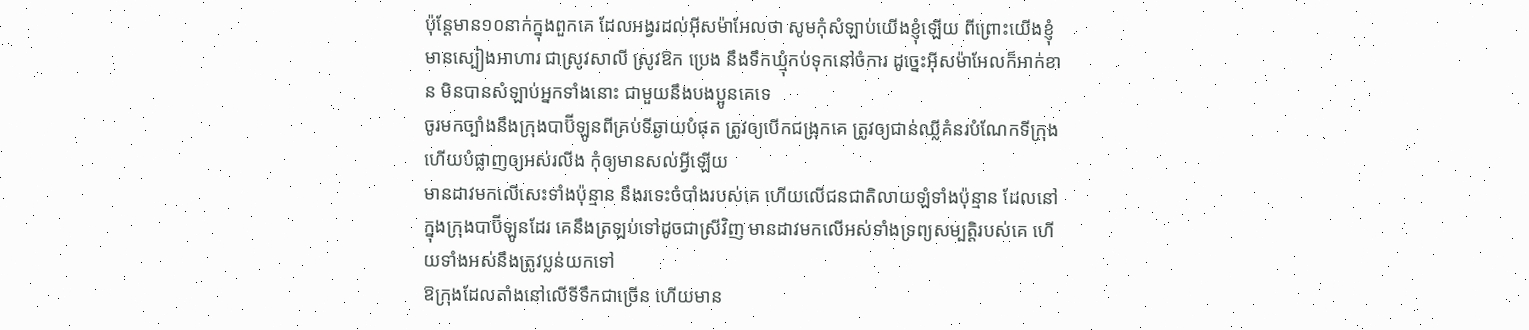ប៉ុន្តែមាន១០នាក់ក្នុងពួកគេ ដែលអង្វរដល់អ៊ីសម៉ាអែលថា សូមកុំសំឡាប់យើងខ្ញុំឡើយ ពីព្រោះយើងខ្ញុំមានស្បៀងអាហារ ជាស្រូវសាលី ស្រូវឱក ប្រេង នឹងទឹកឃ្មុំកប់ទុកនៅចំការ ដូច្នេះអ៊ីសម៉ាអែលក៏អាក់ខាន មិនបានសំឡាប់អ្នកទាំងនោះ ជាមួយនឹងបងប្អូនគេទេ
ចូរមកច្បាំងនឹងក្រុងបាប៊ីឡូនពីគ្រប់ទីឆ្ងាយបំផុត ត្រូវឲ្យបើកជង្រុកគេ ត្រូវឲ្យជាន់ឈ្លីគំនរបំណែកទីក្រុង ហើយបំផ្លាញឲ្យអស់រលីង កុំឲ្យមានសល់អ្វីឡើយ
មានដាវមកលើសេះទាំងប៉ុន្មាន នឹងរទេះចំបាំងរបស់គេ ហើយលើជនជាតិលាយឡំទាំងប៉ុន្មាន ដែលនៅក្នុងក្រុងបាប៊ីឡូនដែរ គេនឹងត្រឡប់ទៅដូចជាស្រីវិញ មានដាវមកលើអស់ទាំងទ្រព្យសម្បត្តិរបស់គេ ហើយទាំងអស់នឹងត្រូវប្លន់យកទៅ
ឱក្រុងដែលតាំងនៅលើទីទឹកជាច្រើន ហើយមាន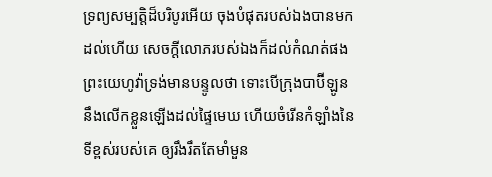ទ្រព្យសម្បត្តិដ៏បរិបូរអើយ ចុងបំផុតរបស់ឯងបានមកដល់ហើយ សេចក្ដីលោភរបស់ឯងក៏ដល់កំណត់ផង
ព្រះយេហូវ៉ាទ្រង់មានបន្ទូលថា ទោះបើក្រុងបាប៊ីឡូននឹងលើកខ្លួនឡើងដល់ផ្ទៃមេឃ ហើយចំរើនកំឡាំងនៃទីខ្ពស់របស់គេ ឲ្យរឹងរឹតតែមាំមួន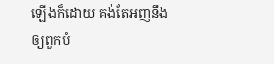ឡើងក៏ដោយ គង់តែអញនឹងឲ្យពួកបំ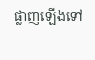ផ្លាញឡើងទៅ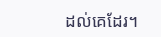ដល់គេដែរ។